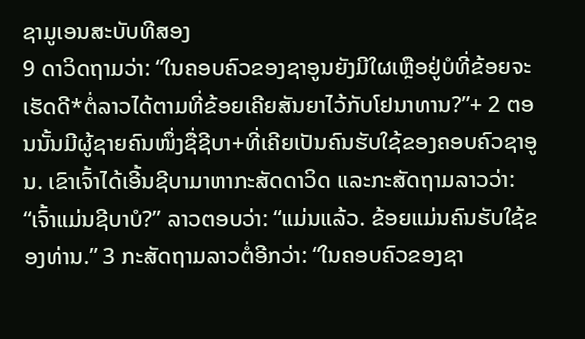ຊາມູເອນສະບັບທີສອງ
9 ດາວິດຖາມວ່າ: “ໃນຄອບຄົວຂອງຊາອູນຍັງມີໃຜເຫຼືອຢູ່ບໍທີ່ຂ້ອຍຈະເຮັດດີ*ຕໍ່ລາວໄດ້ຕາມທີ່ຂ້ອຍເຄີຍສັນຍາໄວ້ກັບໂຢນາທານ?”+ 2 ຕອນນັ້ນມີຜູ້ຊາຍຄົນໜຶ່ງຊື່ຊີບາ+ທີ່ເຄີຍເປັນຄົນຮັບໃຊ້ຂອງຄອບຄົວຊາອູນ. ເຂົາເຈົ້າໄດ້ເອີ້ນຊີບາມາຫາກະສັດດາວິດ ແລະກະສັດຖາມລາວວ່າ: “ເຈົ້າແມ່ນຊີບາບໍ?” ລາວຕອບວ່າ: “ແມ່ນແລ້ວ. ຂ້ອຍແມ່ນຄົນຮັບໃຊ້ຂອງທ່ານ.” 3 ກະສັດຖາມລາວຕໍ່ອີກວ່າ: “ໃນຄອບຄົວຂອງຊາ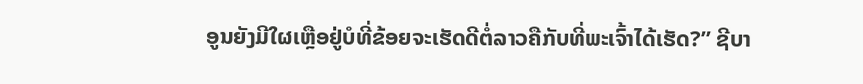ອູນຍັງມີໃຜເຫຼືອຢູ່ບໍທີ່ຂ້ອຍຈະເຮັດດີຕໍ່ລາວຄືກັບທີ່ພະເຈົ້າໄດ້ເຮັດ?” ຊີບາ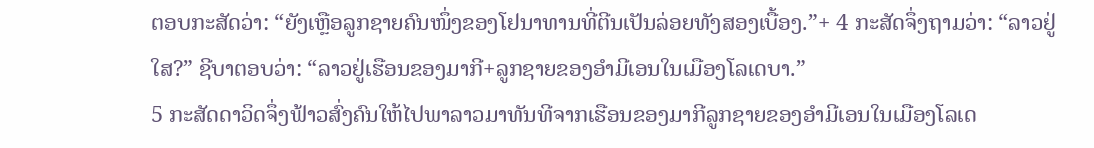ຕອບກະສັດວ່າ: “ຍັງເຫຼືອລູກຊາຍຄົນໜຶ່ງຂອງໂຢນາທານທີ່ຕີນເປັນລ່ອຍທັງສອງເບື້ອງ.”+ 4 ກະສັດຈຶ່ງຖາມວ່າ: “ລາວຢູ່ໃສ?” ຊີບາຕອບວ່າ: “ລາວຢູ່ເຮືອນຂອງມາກີ+ລູກຊາຍຂອງອຳມີເອນໃນເມືອງໂລເດບາ.”
5 ກະສັດດາວິດຈຶ່ງຟ້າວສົ່ງຄົນໃຫ້ໄປພາລາວມາທັນທີຈາກເຮືອນຂອງມາກີລູກຊາຍຂອງອຳມີເອນໃນເມືອງໂລເດ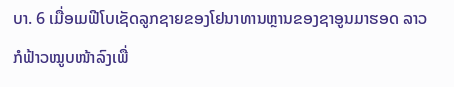ບາ. 6 ເມື່ອເມຟີໂບເຊັດລູກຊາຍຂອງໂຢນາທານຫຼານຂອງຊາອູນມາຮອດ ລາວກໍຟ້າວໝູບໜ້າລົງເພື່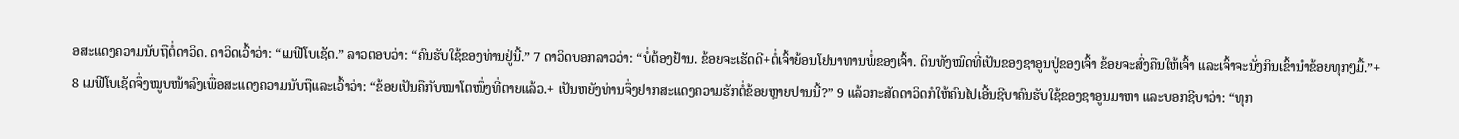ອສະແດງຄວາມນັບຖືຕໍ່ດາວິດ. ດາວິດເວົ້າວ່າ: “ເມຟີໂບເຊັດ.” ລາວຕອບວ່າ: “ຄົນຮັບໃຊ້ຂອງທ່ານຢູ່ນີ້.” 7 ດາວິດບອກລາວວ່າ: “ບໍ່ຕ້ອງຢ້ານ. ຂ້ອຍຈະເຮັດດີ+ຕໍ່ເຈົ້າຍ້ອນໂຢນາທານພໍ່ຂອງເຈົ້າ. ດິນທັງໝົດທີ່ເປັນຂອງຊາອູນປູ່ຂອງເຈົ້າ ຂ້ອຍຈະສົ່ງຄືນໃຫ້ເຈົ້າ ແລະເຈົ້າຈະນັ່ງກິນເຂົ້ານຳຂ້ອຍທຸກໆມື້.”+
8 ເມຟີໂບເຊັດຈຶ່ງໝູບໜ້າລົງເພື່ອສະແດງຄວາມນັບຖືແລະເວົ້າວ່າ: “ຂ້ອຍເປັນຄືກັບໝາໂຕໜຶ່ງທີ່ຕາຍແລ້ວ.+ ເປັນຫຍັງທ່ານຈຶ່ງຢາກສະແດງຄວາມຮັກຕໍ່ຂ້ອຍຫຼາຍປານນີ້?” 9 ແລ້ວກະສັດດາວິດກໍໃຫ້ຄົນໄປເອີ້ນຊີບາຄົນຮັບໃຊ້ຂອງຊາອູນມາຫາ ແລະບອກຊີບາວ່າ: “ທຸກ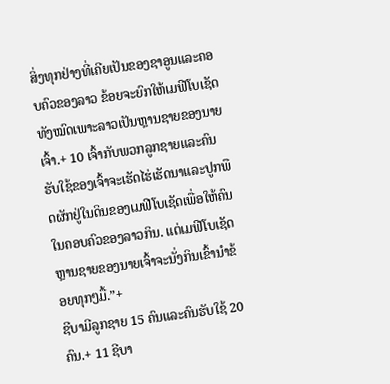ສິ່ງທຸກຢ່າງທີ່ເຄີຍເປັນຂອງຊາອູນແລະຄອບຄົວຂອງລາວ ຂ້ອຍຈະຍົກໃຫ້ເມຟີໂບເຊັດທັງໝົດເພາະລາວເປັນຫຼານຊາຍຂອງນາຍເຈົ້າ.+ 10 ເຈົ້າກັບພວກລູກຊາຍແລະຄົນຮັບໃຊ້ຂອງເຈົ້າຈະເຮັດໄຮ່ເຮັດນາແລະປູກພືດຜັກຢູ່ໃນດິນຂອງເມຟີໂບເຊັດເພື່ອໃຫ້ຄົນໃນຄອບຄົວຂອງລາວກິນ. ແຕ່ເມຟີໂບເຊັດຫຼານຊາຍຂອງນາຍເຈົ້າຈະນັ່ງກິນເຂົ້ານຳຂ້ອຍທຸກໆມື້.”+
ຊີບາມີລູກຊາຍ 15 ຄົນແລະຄົນຮັບໃຊ້ 20 ຄົນ.+ 11 ຊີບາ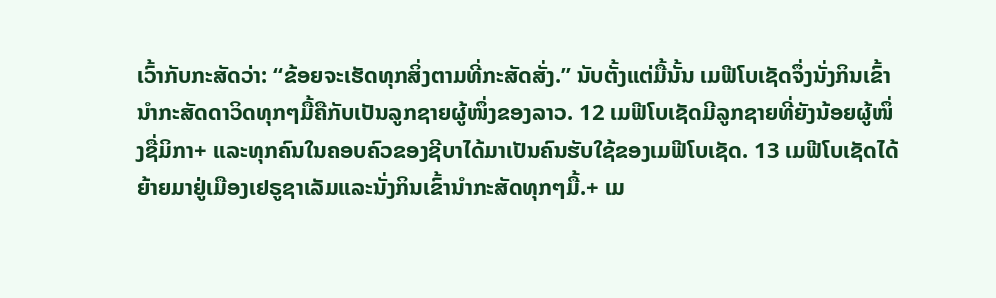ເວົ້າກັບກະສັດວ່າ: “ຂ້ອຍຈະເຮັດທຸກສິ່ງຕາມທີ່ກະສັດສັ່ງ.” ນັບຕັ້ງແຕ່ມື້ນັ້ນ ເມຟີໂບເຊັດຈຶ່ງນັ່ງກິນເຂົ້ານຳກະສັດດາວິດທຸກໆມື້ຄືກັບເປັນລູກຊາຍຜູ້ໜຶ່ງຂອງລາວ. 12 ເມຟີໂບເຊັດມີລູກຊາຍທີ່ຍັງນ້ອຍຜູ້ໜຶ່ງຊື່ມິກາ+ ແລະທຸກຄົນໃນຄອບຄົວຂອງຊີບາໄດ້ມາເປັນຄົນຮັບໃຊ້ຂອງເມຟີໂບເຊັດ. 13 ເມຟີໂບເຊັດໄດ້ຍ້າຍມາຢູ່ເມືອງເຢຣູຊາເລັມແລະນັ່ງກິນເຂົ້ານຳກະສັດທຸກໆມື້.+ ເມ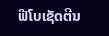ຟີໂບເຊັດຕີນ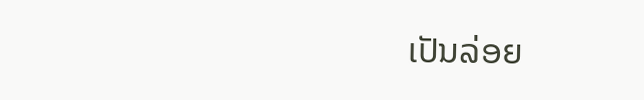ເປັນລ່ອຍ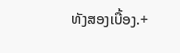ທັງສອງເບື້ອງ.+